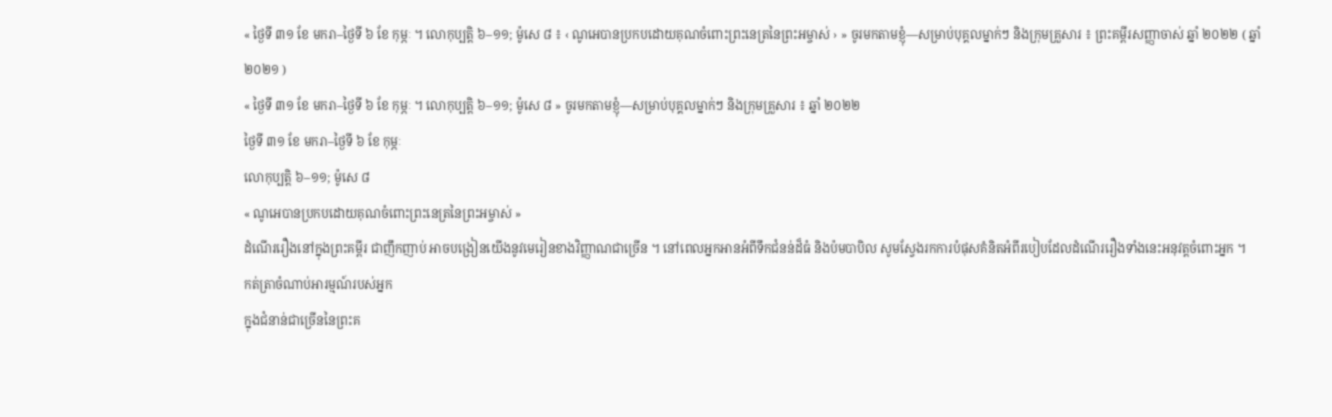« ថ្ងៃទី ៣១ ខែ មករា–ថ្ងៃទី ៦ ខែ កុម្ភៈ ។ លោកុប្បត្តិ ៦–១១; ម៉ូសេ ៨ ៖ ‹ ណូអេបានប្រកបដោយគុណចំពោះព្រះនេត្រនៃព្រះអម្ចាស់ › » ចូរមកតាមខ្ញុំ—សម្រាប់បុគ្គលម្នាក់ៗ និងក្រុមគ្រួសារ ៖ ព្រះគម្ពីរសញ្ញាចាស់ ឆ្នាំ ២០២២ ( ឆ្នាំ ២០២១ )
« ថ្ងៃទី ៣១ ខែ មករា–ថ្ងៃទី ៦ ខែ កុម្ភៈ ។ លោកុប្បត្តិ ៦–១១; ម៉ូសេ ៨ » ចូរមកតាមខ្ញុំ—សម្រាប់បុគ្គលម្នាក់ៗ និងក្រុមគ្រួសារ ៖ ឆ្នាំ ២០២២
ថ្ងៃទី ៣១ ខែ មករា–ថ្ងៃទី ៦ ខែ កុម្ភៈ
លោកុប្បត្តិ ៦–១១; ម៉ូសេ ៨
« ណូអេបានប្រកបដោយគុណចំពោះព្រះនេត្រនៃព្រះអម្ចាស់ »
ដំណើររឿងនៅក្នុងព្រះគម្ពីរ ជាញឹកញាប់ អាចបង្រៀនយើងនូវមេរៀនខាងវិញ្ញាណជាច្រើន ។ នៅពេលអ្នកអានអំពីទឹកជំនន់ដ៏ធំ និងប៉មបាបិល សូមស្វែងរកការបំផុសគំនិតអំពីរបៀបដែលដំណើររឿងទាំងនេះអនុវត្តចំពោះអ្នក ។
កត់ត្រាចំណាប់អារម្មណ៍របស់អ្នក
ក្នុងជំនាន់ជាច្រើននៃព្រះគ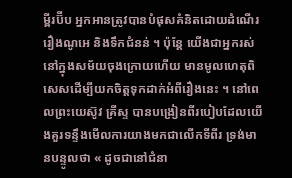ម្ពីរប៊ីប អ្នកអានត្រូវបានបំផុសគំនិតដោយដំណើររឿងណូអេ និងទឹកជំនន់ ។ ប៉ុន្តែ យើងជាអ្នករស់នៅក្នុងសម័យចុងក្រោយហើយ មានមូលហេតុពិសេសដើម្បីយកចិត្តទុកដាក់អំពីរឿងនេះ ។ នៅពេលព្រះយេស៊ូវ គ្រីស្ទ បានបង្រៀនពីរបៀបដែលយើងគួរទន្ទឹងមើលការយាងមកជាលើកទីពីរ ទ្រង់មានបន្ទូលថា « ដូចជានៅជំនា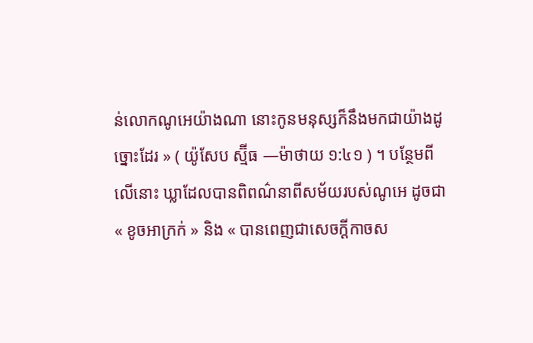ន់លោកណូអេយ៉ាងណា នោះកូនមនុស្សក៏នឹងមកជាយ៉ាងដូច្នោះដែរ » ( យ៉ូសែប ស្ម៊ីធ —ម៉ាថាយ ១:៤១ ) ។ បន្ថែមពីលើនោះ ឃ្លាដែលបានពិពណ៌នាពីសម័យរបស់ណូអេ ដូចជា « ខូចអាក្រក់ » និង « បានពេញជាសេចក្តីកាចស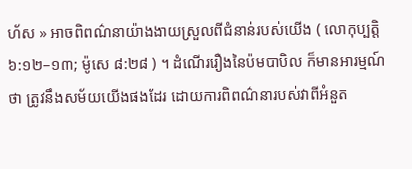ហ័ស » អាចពិពណ៌នាយ៉ាងងាយស្រួលពីជំនាន់របស់យើង ( លោកុប្បត្តិ ៦:១២–១៣; ម៉ូសេ ៨:២៨ ) ។ ដំណើររឿងនៃប៉មបាបិល ក៏មានអារម្មណ៍ថា ត្រូវនឹងសម័យយើងផងដែរ ដោយការពិពណ៌នារបស់វាពីអំនួត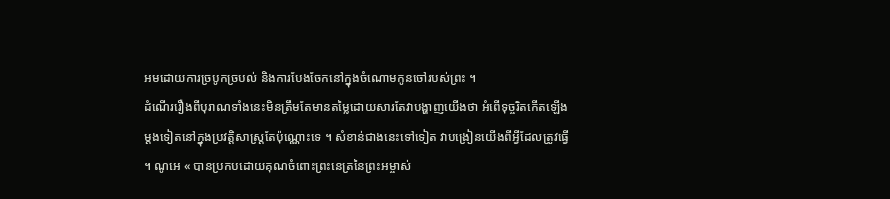អមដោយការច្របូកច្របល់ និងការបែងចែកនៅក្នុងចំណោមកូនចៅរបស់ព្រះ ។
ដំណើររឿងពីបុរាណទាំងនេះមិនត្រឹមតែមានតម្លៃដោយសារតែវាបង្ហាញយើងថា អំពើទុច្ចរិតកើតឡើងម្តងទៀតនៅក្នុងប្រវត្តិសាស្រ្តតែប៉ុណ្ណោះទេ ។ សំខាន់ជាងនេះទៅទៀត វាបង្រៀនយើងពីអ្វីដែលត្រូវធ្វើ ។ ណូអេ « បានប្រកបដោយគុណចំពោះព្រះនេត្រនៃព្រះអម្ចាស់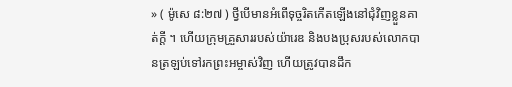» ( ម៉ូសេ ៨:២៧ ) ថ្វីបើមានអំពើទុច្ចរិតកើតឡើងនៅជុំវិញខ្លួនគាត់ក្តី ។ ហើយក្រុមគ្រួសាររបស់យ៉ារេឌ និងបងប្រុសរបស់លោកបានត្រឡប់ទៅរកព្រះអម្ចាស់វិញ ហើយត្រូវបានដឹក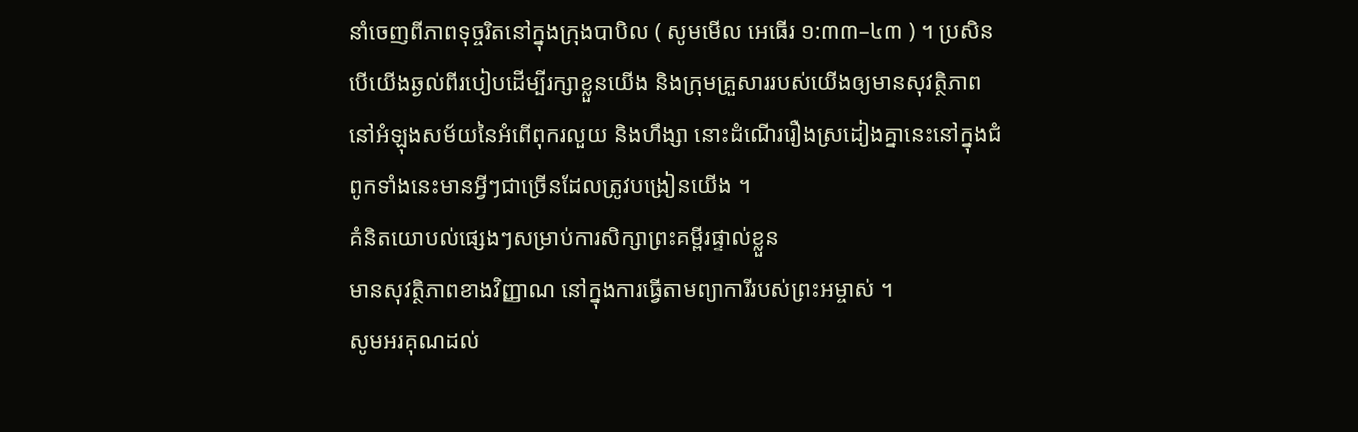នាំចេញពីភាពទុច្ចរិតនៅក្នុងក្រុងបាបិល ( សូមមើល អេធើរ ១:៣៣–៤៣ ) ។ ប្រសិនបើយើងឆ្ងល់ពីរបៀបដើម្បីរក្សាខ្លួនយើង និងក្រុមគ្រួសាររបស់យើងឲ្យមានសុវត្ថិភាពនៅអំឡុងសម័យនៃអំពើពុករលួយ និងហឹង្សា នោះដំណើររឿងស្រដៀងគ្នានេះនៅក្នុងជំពូកទាំងនេះមានអ្វីៗជាច្រើនដែលត្រូវបង្រៀនយើង ។
គំនិតយោបល់ផ្សេងៗសម្រាប់ការសិក្សាព្រះគម្ពីរផ្ទាល់ខ្លួន
មានសុវត្ថិភាពខាងវិញ្ញាណ នៅក្នុងការធ្វើតាមព្យាការីរបស់ព្រះអម្ចាស់ ។
សូមអរគុណដល់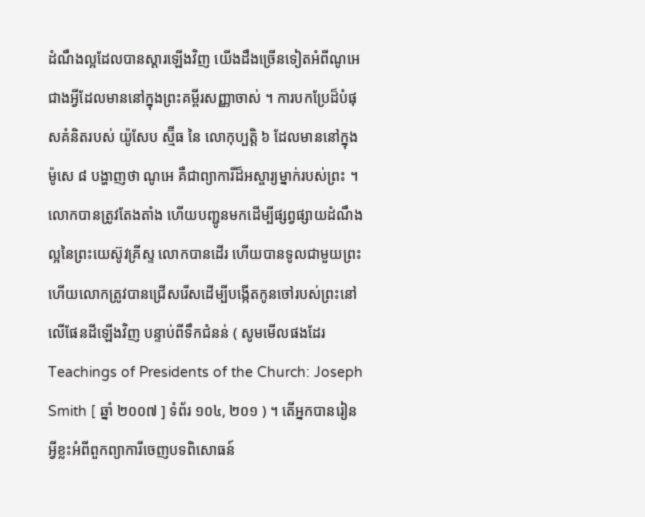ដំណឹងល្អដែលបានស្តារឡើងវិញ យើងដឹងច្រើនទៀតអំពីណូអេ ជាងអ្វីដែលមាននៅក្នុងព្រះគម្ពីរសញ្ញាចាស់ ។ ការបកប្រែដ៏បំផុសគំនិតរបស់ យ៉ូសែប ស្ម៊ីធ នៃ លោកុប្បត្តិ ៦ ដែលមាននៅក្នុង ម៉ូសេ ៨ បង្ហាញថា ណូអេ គឺជាព្យាការីដ៏អស្ចារ្យម្នាក់របស់ព្រះ ។ លោកបានត្រូវតែងតាំង ហើយបញ្ជូនមកដើម្បីផ្សព្វផ្សាយដំណឹងល្អនៃព្រះយេស៊ូវគ្រីស្ទ លោកបានដើរ ហើយបានទូលជាមួយព្រះ ហើយលោកត្រូវបានជ្រើសរើសដើម្បីបង្កើតកូនចៅរបស់ព្រះនៅលើផែនដីឡើងវិញ បន្ទាប់ពីទឹកជំនន់ ( សូមមើលផងដែរ Teachings of Presidents of the Church: Joseph Smith [ ឆ្នាំ ២០០៧ ] ទំព័រ ១០៤, ២០១ ) ។ តើអ្នកបានរៀនអ្វីខ្លះអំពីពួកព្យាការីចេញបទពិសោធន៍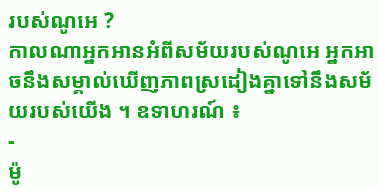របស់ណូអេ ?
កាលណាអ្នកអានអំពីសម័យរបស់ណូអេ អ្នកអាចនឹងសម្គាល់ឃើញភាពស្រដៀងគ្នាទៅនឹងសម័យរបស់យើង ។ ឧទាហរណ៍ ៖
-
ម៉ូ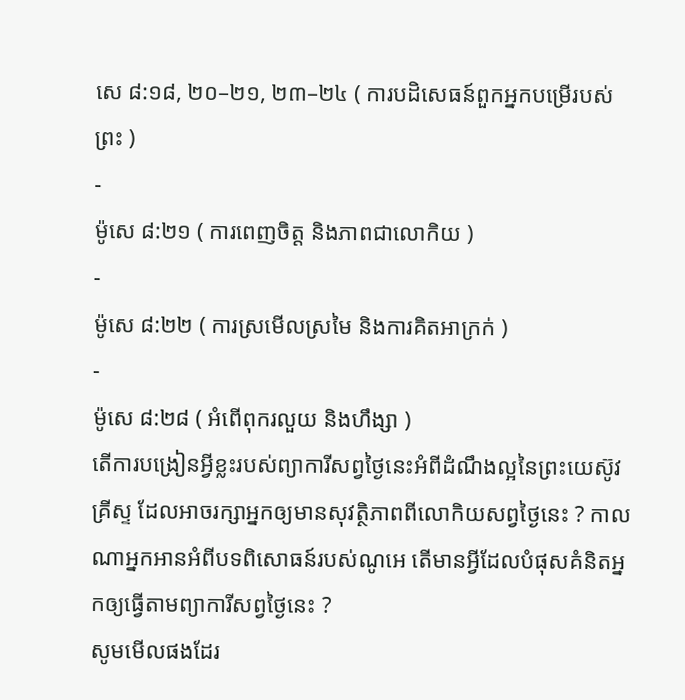សេ ៨:១៨, ២០–២១, ២៣–២៤ ( ការបដិសេធន៍ពួកអ្នកបម្រើរបស់ព្រះ )
-
ម៉ូសេ ៨:២១ ( ការពេញចិត្ត និងភាពជាលោកិយ )
-
ម៉ូសេ ៨:២២ ( ការស្រមើលស្រមៃ និងការគិតអាក្រក់ )
-
ម៉ូសេ ៨:២៨ ( អំពើពុករលួយ និងហឹង្សា )
តើការបង្រៀនអ្វីខ្លះរបស់ព្យាការីសព្វថ្ងៃនេះអំពីដំណឹងល្អនៃព្រះយេស៊ូវគ្រីស្ទ ដែលអាចរក្សាអ្នកឲ្យមានសុវត្ថិភាពពីលោកិយសព្វថ្ងៃនេះ ? កាលណាអ្នកអានអំពីបទពិសោធន៍របស់ណូអេ តើមានអ្វីដែលបំផុសគំនិតអ្នកឲ្យធ្វើតាមព្យាការីសព្វថ្ងៃនេះ ?
សូមមើលផងដែរ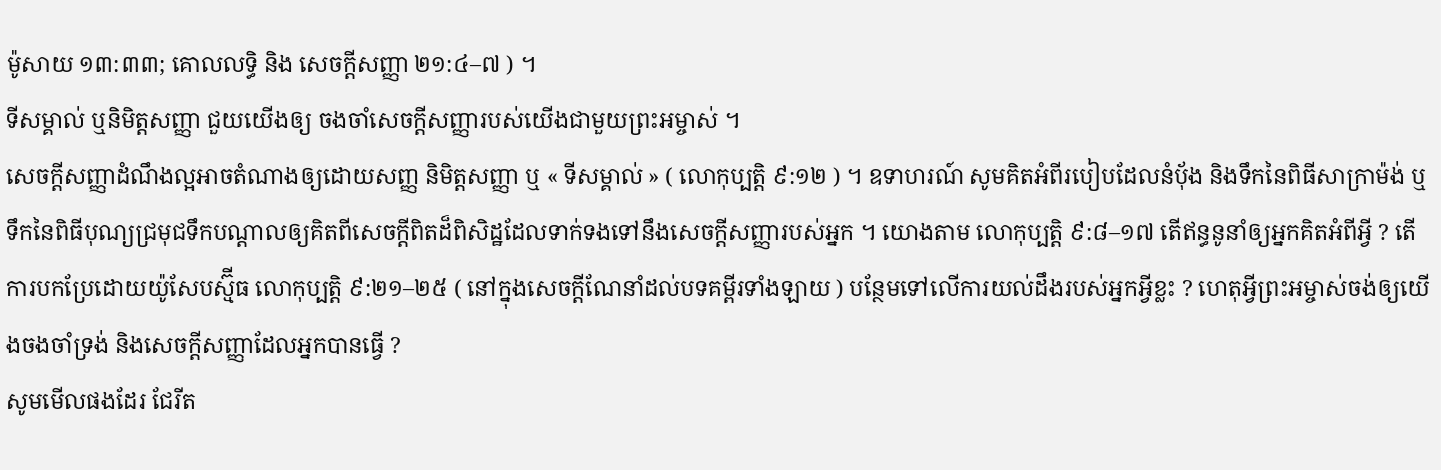ម៉ូសាយ ១៣:៣៣; គោលលទ្ធិ និង សេចក្តីសញ្ញា ២១:៤–៧ ) ។
ទីសម្គាល់ ឬនិមិត្តសញ្ញា ជួយយើងឲ្យ ចងចាំសេចក្តីសញ្ញារបស់យើងជាមួយព្រះអម្ចាស់ ។
សេចក្តីសញ្ញាដំណឹងល្អអាចតំណាងឲ្យដោយសញ្ញ និមិត្តសញ្ញា ឬ « ទីសម្គាល់ » ( លោកុប្បត្តិ ៩:១២ ) ។ ឧទាហរណ៍ សូមគិតអំពីរបៀបដែលនំបុ័ង និងទឹកនៃពិធីសាក្រាម៉ង់ ឬទឹកនៃពិធីបុណ្យជ្រមុជទឹកបណ្តាលឲ្យគិតពីសេចក្តីពិតដ៏ពិសិដ្ឋដែលទាក់ទងទៅនឹងសេចក្តីសញ្ញារបស់អ្នក ។ យោងតាម លោកុប្បត្តិ ៩:៨–១៧ តើឥន្ធនូនាំឲ្យអ្នកគិតអំពីអ្វី ? តើ ការបកប្រែដោយយ៉ូសែបស្ម៊ីធ លោកុប្បត្តិ ៩:២១–២៥ ( នៅក្នុងសេចក្តីណែនាំដល់បទគម្ពីរទាំងឡាយ ) បន្ថែមទៅលើការយល់ដឹងរបស់អ្នកអ្វីខ្លះ ? ហេតុអ្វីព្រះអម្ចាស់ចង់ឲ្យយើងចងចាំទ្រង់ និងសេចក្តីសញ្ញាដែលអ្នកបានធ្វើ ?
សូមមើលផងដែរ ជែរីត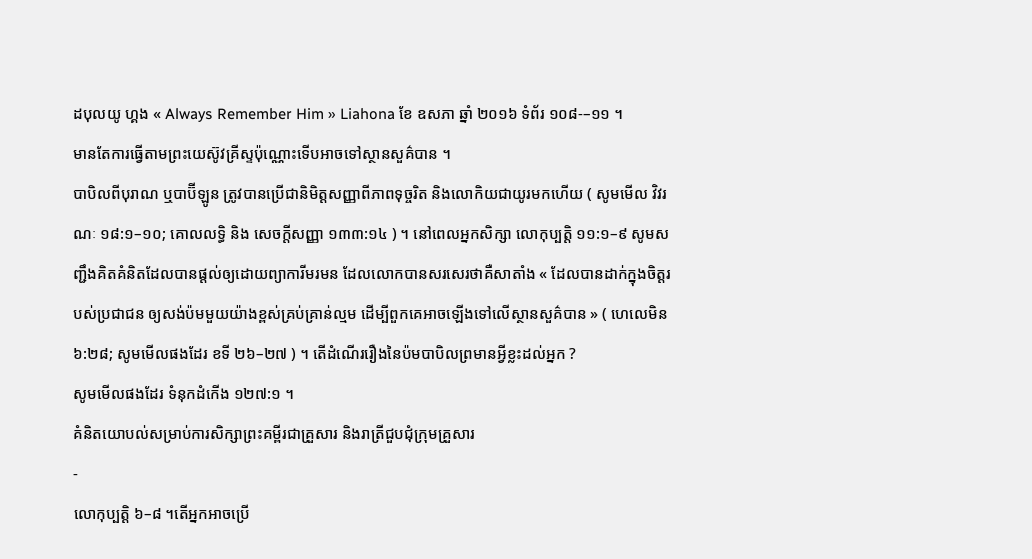ដបុលយូ ហ្គង « Always Remember Him » Liahona ខែ ឧសភា ឆ្នាំ ២០១៦ ទំព័រ ១០៨-–១១ ។
មានតែការធ្វើតាមព្រះយេស៊ូវគ្រីស្ទប៉ុណ្ណោះទើបអាចទៅស្ថានសួគ៌បាន ។
បាបិលពីបុរាណ ឬបាប៊ីឡូន ត្រូវបានប្រើជានិមិត្តសញ្ញាពីភាពទុច្ចរិត និងលោកិយជាយូរមកហើយ ( សូមមើល វិវរណៈ ១៨:១–១០; គោលលទ្ធិ និង សេចក្តីសញ្ញា ១៣៣:១៤ ) ។ នៅពេលអ្នកសិក្សា លោកុប្បត្តិ ១១:១–៩ សូមសញ្ជឹងគិតគំនិតដែលបានផ្តល់ឲ្យដោយព្យាការីមរមន ដែលលោកបានសរសេរថាគឺសាតាំង « ដែលបានដាក់ក្នុងចិត្តរបស់ប្រជាជន ឲ្យសង់ប៉មមួយយ៉ាងខ្ពស់គ្រប់គ្រាន់ល្មម ដើម្បីពួកគេអាចឡើងទៅលើស្ថានសួគ៌បាន » ( ហេលេមិន ៦:២៨; សូមមើលផងដែរ ខទី ២៦–២៧ ) ។ តើដំណើររឿងនៃប៉មបាបិលព្រមានអ្វីខ្លះដល់អ្នក ?
សូមមើលផងដែរ ទំនុកដំកើង ១២៧:១ ។
គំនិតយោបល់សម្រាប់ការសិក្សាព្រះគម្ពីរជាគ្រួសារ និងរាត្រីជួបជុំក្រុមគ្រួសារ
-
លោកុប្បត្តិ ៦–៨ ។តើអ្នកអាចប្រើ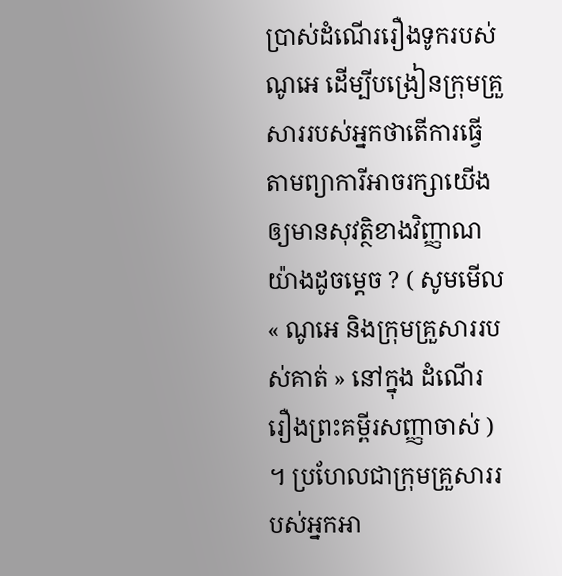ប្រាស់ដំណើររឿងទូករបស់ណូអេ ដើម្បីបង្រៀនក្រុមគ្រួសាររបស់អ្នកថាតើការធ្វើតាមព្យាការីអាចរក្សាយើងឲ្យមានសុវត្ថិខាងវិញ្ញាណយ៉ាងដូចម្តេច ? ( សូមមើល « ណូអេ និងក្រុមគ្រួសាររបស់គាត់ » នៅក្នុង ដំណើររឿងព្រះគម្ពីរសញ្ញាចាស់ ) ។ ប្រហែលជាក្រុមគ្រួសាររបស់អ្នកអា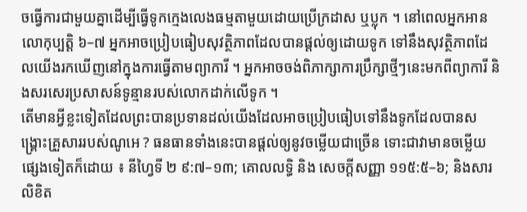ចធ្វើការជាមួយគ្នាដើម្បីធ្វើទូកក្មេងលេងធម្មតាមួយដោយប្រើក្រដាស ឬប្លុក ។ នៅពេលអ្នកអាន លោកុប្បត្តិ ៦–៧ អ្នកអាចប្រៀបធៀបសុវត្ថិភាពដែលបានផ្តល់ឲ្យដោយទូក ទៅនឹងសុវត្ថិភាពដែលយើងរកឃើញនៅក្នុងការធ្វើតាមព្យាការី ។ អ្នកអាចចង់ពិភាក្សាការប្រឹក្សាថ្មីៗនេះមកពីព្យាការី និងសរសេរប្រសាសន៍ទូន្មានរបស់លោកដាក់លើទូក ។
តើមានអ្វីខ្លះទៀតដែលព្រះបានប្រទានដល់យើងដែលអាចប្រៀបធៀបទៅនឹងទូកដែលបានសង្រ្គោះគ្រួសាររបស់ណូអេ ? ធនធានទាំងនេះបានផ្តល់ឲ្យនូវចម្លើយជាច្រើន ទោះជាវាមានចម្លើយផ្សេងទៀតក៏ដោយ ៖ នីហ្វៃទី ២ ៩:៧–១៣; គោលលទ្ធិ និង សេចក្តីសញ្ញា ១១៥:៥–៦; និងសារលិខិត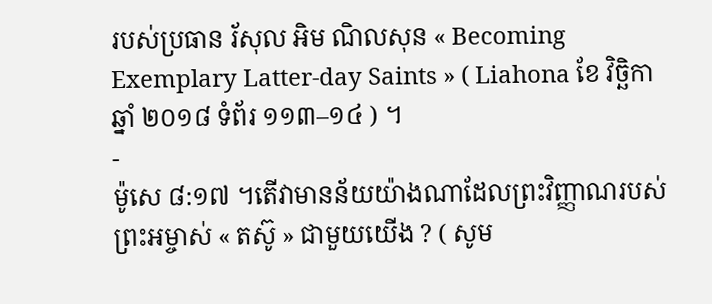របស់ប្រធាន រ័សុល អិម ណិលសុន « Becoming Exemplary Latter-day Saints » ( Liahona ខែ វិច្ឆិកា ឆ្នាំ ២០១៨ ទំព័រ ១១៣–១៤ ) ។
-
ម៉ូសេ ៨:១៧ ។តើវាមានន័យយ៉ាងណាដែលព្រះវិញ្ញាណរបស់ព្រះអម្ចាស់ « តស៊ូ » ជាមួយយើង ? ( សូម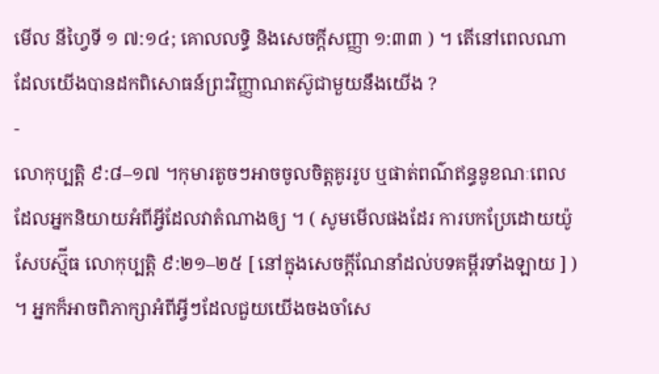មើល នីហ្វៃទី ១ ៧:១៤; គោលលទ្ធិ និងសេចក្តីសញ្ញា ១:៣៣ ) ។ តើនៅពេលណាដែលយើងបានដកពិសោធន៍ព្រះវិញ្ញាណតស៊ូជាមួយនឹងយើង ?
-
លោកុប្បត្តិ ៩:៨–១៧ ។កុមារតូចៗអាចចូលចិត្តគូររូប ឬផាត់ពណ៌ឥន្ធនូខណៈពេលដែលអ្នកនិយាយអំពីអ្វីដែលវាតំណាងឲ្យ ។ ( សូមមើលផងដែរ ការបកប្រែដោយយ៉ូសែបស្ម៊ីធ លោកុប្បត្តិ ៩:២១–២៥ [ នៅក្នុងសេចក្តីណែនាំដល់បទគម្ពីរទាំងឡាយ ] ) ។ អ្នកក៏អាចពិភាក្សាអំពីអ្វីៗដែលជួយយើងចងចាំសេ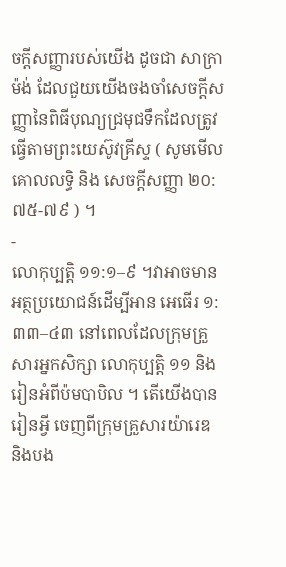ចក្តីសញ្ញារបស់យើង ដូចជា សាក្រាម៉ង់ ដែលជួយយើងចងចាំសេចក្តីសញ្ញានៃពិធីបុណ្យជ្រមុជទឹកដែលត្រូវធ្វើតាមព្រះយេស៊ូវគ្រីស្ទ ( សូមមើល គោលលទ្ធិ និង សេចក្តីសញ្ញា ២០:៧៥-៧៩ ) ។
-
លោកុប្បត្តិ ១១:១–៩ ។វាអាចមានអត្ថប្រយោជន៍ដើម្បីអាន អេធើរ ១:៣៣–៤៣ នៅពេលដែលក្រុមគ្រួសារអ្នកសិក្សា លោកុប្បត្តិ ១១ និងរៀនអំពីប៉មបាបិល ។ តើយើងបានរៀនអ្វី ចេញពីក្រុមគ្រួសារយ៉ារេឌ និងបង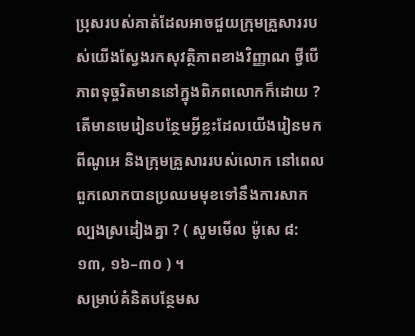ប្រុសរបស់គាត់ដែលអាចជួយក្រុមគ្រួសាររបស់យើងស្វែងរកសុវត្ថិភាពខាងវិញ្ញាណ ថ្វីបើភាពទុច្ចរិតមាននៅក្នុងពិភពលោកក៏ដោយ ? តើមានមេរៀនបន្ថែមអ្វីខ្លះដែលយើងរៀនមកពីណូអេ និងក្រុមគ្រួសាររបស់លោក នៅពេលពួកលោកបានប្រឈមមុខទៅនឹងការសាកល្បងស្រដៀងគ្នា ? ( សូមមើល ម៉ូសេ ៨:១៣, ១៦–៣០ ) ។
សម្រាប់គំនិតបន្ថែមស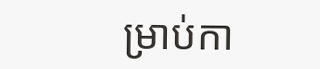ម្រាប់កា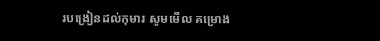របង្រៀនដល់កុមារ សូមមើល គម្រោង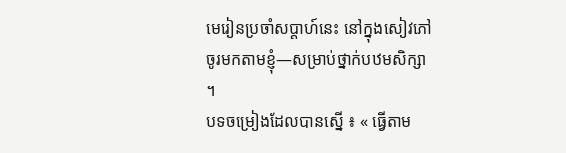មេរៀនប្រចាំសប្ដាហ៍នេះ នៅក្នុងសៀវភៅ ចូរមកតាមខ្ញុំ—សម្រាប់ថ្នាក់បឋមសិក្សា ។
បទចម្រៀងដែលបានស្នើ ៖ « ធ្វើតាម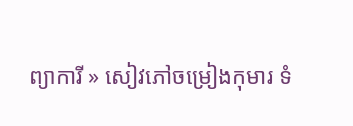ព្យាការី » សៀវភៅចម្រៀងកុមារ ទំ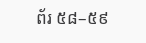ព័រ ៥៨–៥៩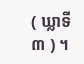( ឃ្លាទី ៣ ) ។